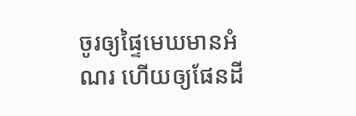ចូរឲ្យផ្ទៃមេឃមានអំណរ ហើយឲ្យផែនដី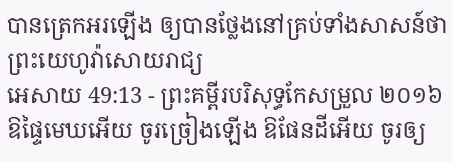បានត្រេកអរឡើង ឲ្យបានថ្លែងនៅគ្រប់ទាំងសាសន៍ថា ព្រះយេហូវ៉ាសោយរាជ្យ
អេសាយ 49:13 - ព្រះគម្ពីរបរិសុទ្ធកែសម្រួល ២០១៦ ឱផ្ទៃមេឃអើយ ចូរច្រៀងឡើង ឱផែនដីអើយ ចូរឲ្យ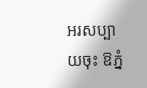អរសប្បាយចុះ ឱភ្នំ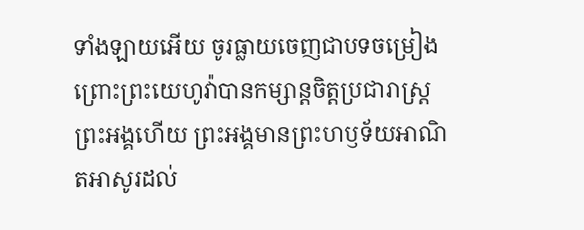ទាំងឡាយអើយ ចូរធ្លាយចេញជាបទចម្រៀង ព្រោះព្រះយេហូវ៉ាបានកម្សាន្តចិត្តប្រជារាស្ត្រព្រះអង្គហើយ ព្រះអង្គមានព្រះហឫទ័យអាណិតអាសូរដល់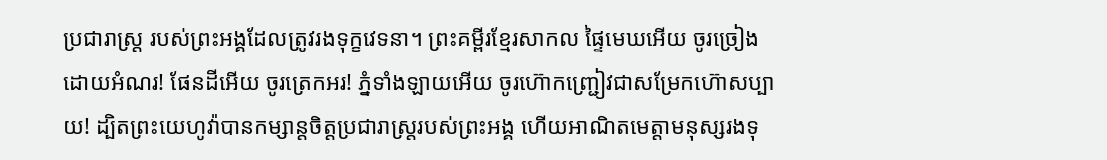ប្រជារាស្ត្រ របស់ព្រះអង្គដែលត្រូវរងទុក្ខវេទនា។ ព្រះគម្ពីរខ្មែរសាកល ផ្ទៃមេឃអើយ ចូរច្រៀងដោយអំណរ! ផែនដីអើយ ចូរត្រេកអរ! ភ្នំទាំងឡាយអើយ ចូរហ៊ោកញ្ជ្រៀវជាសម្រែកហ៊ោសប្បាយ! ដ្បិតព្រះយេហូវ៉ាបានកម្សាន្តចិត្តប្រជារាស្ត្ររបស់ព្រះអង្គ ហើយអាណិតមេត្តាមនុស្សរងទុ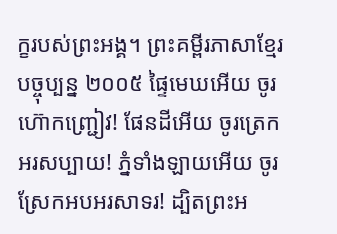ក្ខរបស់ព្រះអង្គ។ ព្រះគម្ពីរភាសាខ្មែរបច្ចុប្បន្ន ២០០៥ ផ្ទៃមេឃអើយ ចូរហ៊ោកញ្ជ្រៀវ! ផែនដីអើយ ចូរត្រេកអរសប្បាយ! ភ្នំទាំងឡាយអើយ ចូរស្រែកអបអរសាទរ! ដ្បិតព្រះអ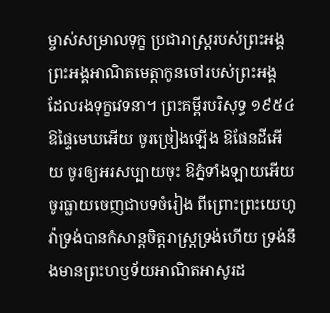ម្ចាស់សម្រាលទុក្ខ ប្រជារាស្ត្ររបស់ព្រះអង្គ ព្រះអង្គអាណិតមេត្តាកូនចៅរបស់ព្រះអង្គ ដែលរងទុក្ខវេទនា។ ព្រះគម្ពីរបរិសុទ្ធ ១៩៥៤ ឱផ្ទៃមេឃអើយ ចូរច្រៀងឡើង ឱផែនដីអើយ ចូរឲ្យអរសប្បាយចុះ ឱភ្នំទាំងឡាយអើយ ចូរធ្លាយចេញជាបទចំរៀង ពីព្រោះព្រះយេហូវ៉ាទ្រង់បានកំសាន្តចិត្តរាស្ត្រទ្រង់ហើយ ទ្រង់នឹងមានព្រះហឫទ័យអាណិតអាសូរដ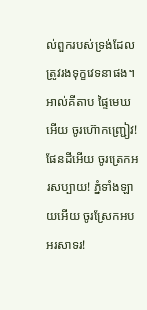ល់ពួករបស់ទ្រង់ដែលត្រូវរងទុក្ខវេទនាផង។ អាល់គីតាប ផ្ទៃមេឃអើយ ចូរហ៊ោកញ្ជ្រៀវ! ផែនដីអើយ ចូរត្រេកអរសប្បាយ! ភ្នំទាំងឡាយអើយ ចូរស្រែកអបអរសាទរ!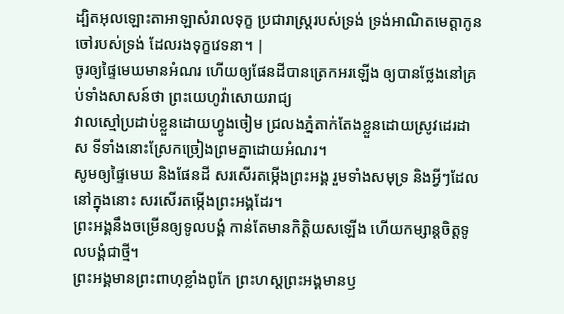ដ្បិតអុលឡោះតាអាឡាសំរាលទុក្ខ ប្រជារាស្ត្ររបស់ទ្រង់ ទ្រង់អាណិតមេត្តាកូនចៅរបស់ទ្រង់ ដែលរងទុក្ខវេទនា។ |
ចូរឲ្យផ្ទៃមេឃមានអំណរ ហើយឲ្យផែនដីបានត្រេកអរឡើង ឲ្យបានថ្លែងនៅគ្រប់ទាំងសាសន៍ថា ព្រះយេហូវ៉ាសោយរាជ្យ
វាលស្មៅប្រដាប់ខ្លួនដោយហ្វូងចៀម ជ្រលងភ្នំតាក់តែងខ្លួនដោយស្រូវដេរដាស ទីទាំងនោះស្រែកច្រៀងព្រមគ្នាដោយអំណរ។
សូមឲ្យផ្ទៃមេឃ និងផែនដី សរសើរតម្កើងព្រះអង្គ រួមទាំងសមុទ្រ និងអ្វីៗដែលនៅក្នុងនោះ សរសើរតម្កើងព្រះអង្គដែរ។
ព្រះអង្គនឹងចម្រើនឲ្យទូលបង្គំ កាន់តែមានកិត្ដិយសឡើង ហើយកម្សាន្តចិត្តទូលបង្គំជាថ្មី។
ព្រះអង្គមានព្រះពាហុខ្លាំងពូកែ ព្រះហស្តព្រះអង្គមានឫ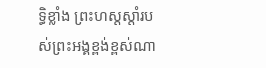ទ្ធិខ្លាំង ព្រះហស្តស្តាំរបស់ព្រះអង្គខ្ពង់ខ្ពស់ណា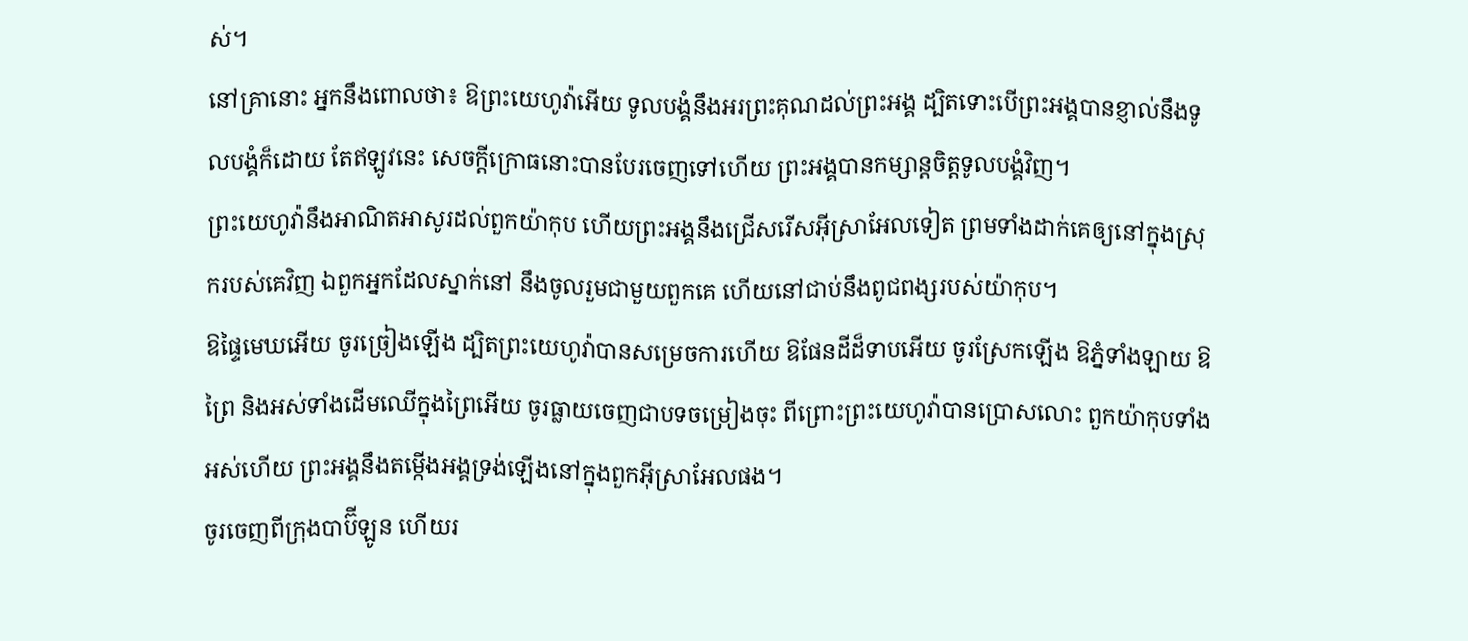ស់។
នៅគ្រានោះ អ្នកនឹងពោលថា៖ ឱព្រះយេហូវ៉ាអើយ ទូលបង្គំនឹងអរព្រះគុណដល់ព្រះអង្គ ដ្បិតទោះបើព្រះអង្គបានខ្ញាល់នឹងទូលបង្គំក៏ដោយ តែឥឡូវនេះ សេចក្ដីក្រោធនោះបានបែរចេញទៅហើយ ព្រះអង្គបានកម្សាន្តចិត្តទូលបង្គំវិញ។
ព្រះយេហូវ៉ានឹងអាណិតអាសូរដល់ពួកយ៉ាកុប ហើយព្រះអង្គនឹងជ្រើសរើសអ៊ីស្រាអែលទៀត ព្រមទាំងដាក់គេឲ្យនៅក្នុងស្រុករបស់គេវិញ ឯពួកអ្នកដែលស្នាក់នៅ នឹងចូលរួមជាមួយពួកគេ ហើយនៅជាប់នឹងពូជពង្សរបស់យ៉ាកុប។
ឱផ្ទៃមេឃអើយ ចូរច្រៀងឡើង ដ្បិតព្រះយេហូវ៉ាបានសម្រេចការហើយ ឱផែនដីដ៏ទាបអើយ ចូរស្រែកឡើង ឱភ្នំទាំងឡាយ ឱព្រៃ និងអស់ទាំងដើមឈើក្នុងព្រៃអើយ ចូរធ្លាយចេញជាបទចម្រៀងចុះ ពីព្រោះព្រះយេហូវ៉ាបានប្រោសលោះ ពួកយ៉ាកុបទាំងអស់ហើយ ព្រះអង្គនឹងតម្កើងអង្គទ្រង់ឡើងនៅក្នុងពួកអ៊ីស្រាអែលផង។
ចូរចេញពីក្រុងបាប៊ីឡូន ហើយរ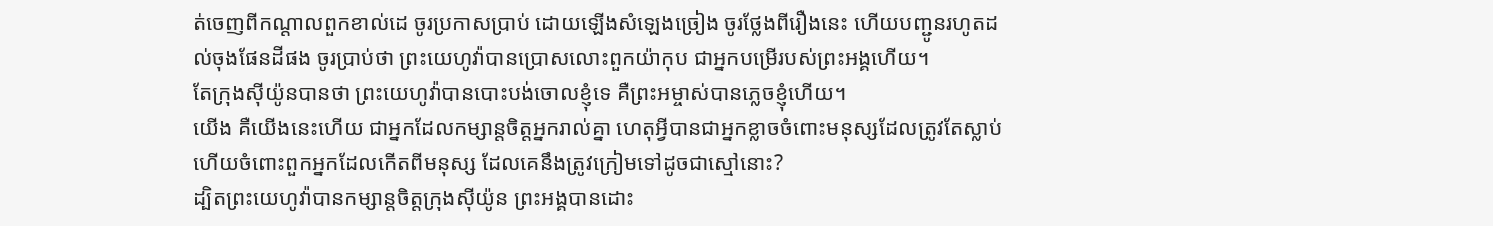ត់ចេញពីកណ្ដាលពួកខាល់ដេ ចូរប្រកាសប្រាប់ ដោយឡើងសំឡេងច្រៀង ចូរថ្លែងពីរឿងនេះ ហើយបញ្ជូនរហូតដល់ចុងផែនដីផង ចូរប្រាប់ថា ព្រះយេហូវ៉ាបានប្រោសលោះពួកយ៉ាកុប ជាអ្នកបម្រើរបស់ព្រះអង្គហើយ។
តែក្រុងស៊ីយ៉ូនបានថា ព្រះយេហូវ៉ាបានបោះបង់ចោលខ្ញុំទេ គឺព្រះអម្ចាស់បានភ្លេចខ្ញុំហើយ។
យើង គឺយើងនេះហើយ ជាអ្នកដែលកម្សាន្តចិត្តអ្នករាល់គ្នា ហេតុអ្វីបានជាអ្នកខ្លាចចំពោះមនុស្សដែលត្រូវតែស្លាប់ ហើយចំពោះពួកអ្នកដែលកើតពីមនុស្ស ដែលគេនឹងត្រូវក្រៀមទៅដូចជាស្មៅនោះ?
ដ្បិតព្រះយេហូវ៉ាបានកម្សាន្តចិត្តក្រុងស៊ីយ៉ូន ព្រះអង្គបានដោះ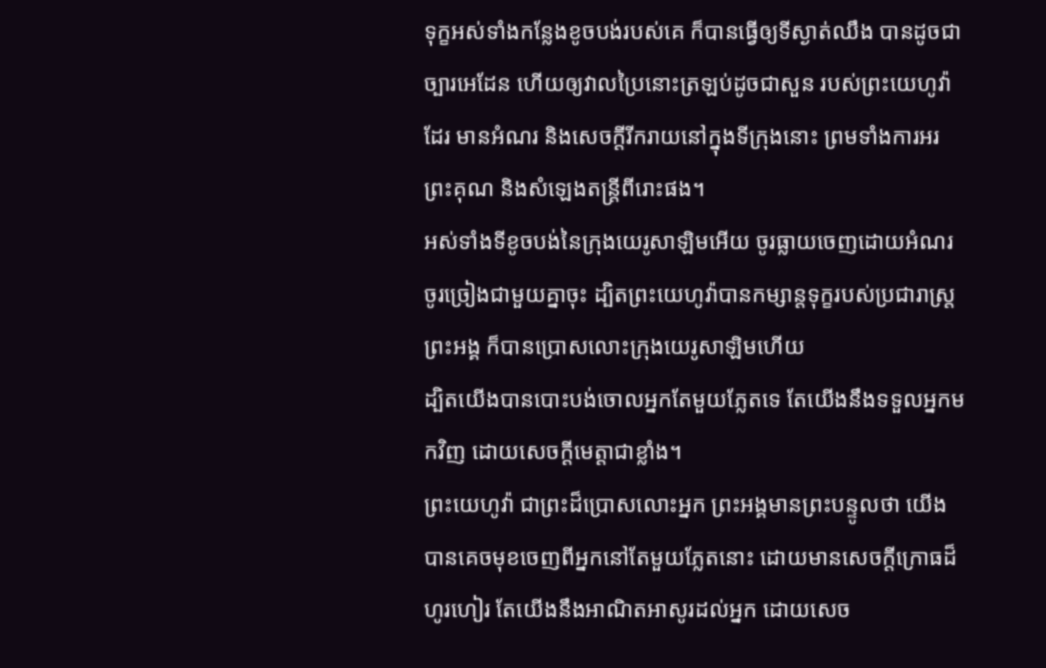ទុក្ខអស់ទាំងកន្លែងខូចបង់របស់គេ ក៏បានធ្វើឲ្យទីស្ងាត់ឈឹង បានដូចជាច្បារអេដែន ហើយឲ្យវាលប្រៃនោះត្រឡប់ដូចជាសួន របស់ព្រះយេហូវ៉ាដែរ មានអំណរ និងសេចក្ដីរីករាយនៅក្នុងទីក្រុងនោះ ព្រមទាំងការអរព្រះគុណ និងសំឡេងតន្ត្រីពីរោះផង។
អស់ទាំងទីខូចបង់នៃក្រុងយេរូសាឡិមអើយ ចូរធ្លាយចេញដោយអំណរ ចូរច្រៀងជាមួយគ្នាចុះ ដ្បិតព្រះយេហូវ៉ាបានកម្សាន្តទុក្ខរបស់ប្រជារាស្ត្រព្រះអង្គ ក៏បានប្រោសលោះក្រុងយេរូសាឡិមហើយ
ដ្បិតយើងបានបោះបង់ចោលអ្នកតែមួយភ្លែតទេ តែយើងនឹងទទួលអ្នកមកវិញ ដោយសេចក្ដីមេត្តាជាខ្លាំង។
ព្រះយេហូវ៉ា ជាព្រះដ៏ប្រោសលោះអ្នក ព្រះអង្គមានព្រះបន្ទូលថា យើងបានគេចមុខចេញពីអ្នកនៅតែមួយភ្លែតនោះ ដោយមានសេចក្ដីក្រោធដ៏ហូរហៀរ តែយើងនឹងអាណិតអាសូរដល់អ្នក ដោយសេច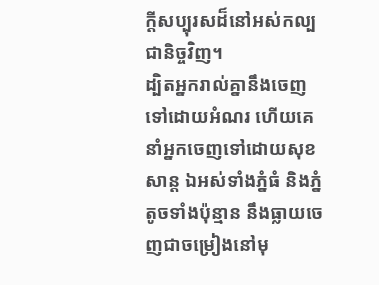ក្ដីសប្បុរសដ៏នៅអស់កល្បជានិច្ចវិញ។
ដ្បិតអ្នករាល់គ្នានឹងចេញទៅដោយអំណរ ហើយគេនាំអ្នកចេញទៅដោយសុខសាន្ត ឯអស់ទាំងភ្នំធំ និងភ្នំតូចទាំងប៉ុន្មាន នឹងធ្លាយចេញជាចម្រៀងនៅមុ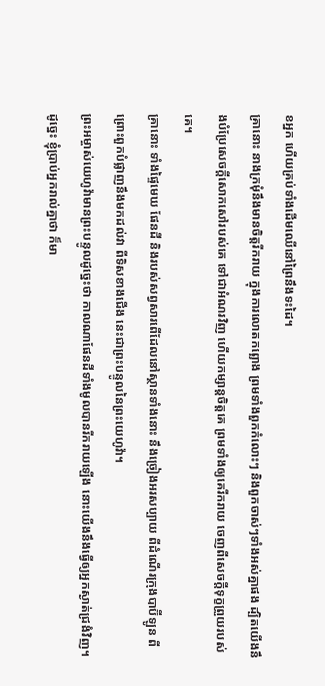ខអ្នក ហើយគ្រប់ទាំងដើមឈើនៅព្រៃនឹងទះដៃ។
គ្រានោះ នាងក្រមុំនឹងមានចិត្តរីករាយ ក្នុងការលោតកព្ឆោង ព្រមទាំងពួកកំលោះៗ និងពួកចាស់ៗទាំងអស់គ្នាផង ដ្បិតយើងនឹងបំប្រែសេចក្ដីសោកសៅរបស់គេ ទៅជាអំណរវិញ ហើយកម្សាន្តចិត្តគេ ព្រមទាំងឲ្យគេរីករាយ ចេញពីសេចក្ដីទុក្ខព្រួយរបស់គេ។
គ្រានោះ ទាំងផ្ទៃមេឃ ផែនដី និងរបស់សព្វសារពើដែលនៅស្ថានទាំងនោះ នឹងច្រៀងអរសប្បាយ ពីដំណើរក្រុងបាប៊ីឡូន ពីព្រោះពួកបំផ្លាញនឹងមកដល់វា ពីទិសខាងជើង នេះជាព្រះបន្ទូលនៃព្រះយេហូវ៉ា។
ព្រះអម្ចាស់យេហូវ៉ាមានព្រះបន្ទូលដូច្នេះថា កាលណាផែនដីទាំងមូលបានរីករាយឡើង នោះយើងនឹងធ្វើឲ្យអ្នកស្ងាត់ជ្រងំវិញ។
ដូច្នេះ ខ្ញុំប្រាប់អ្នករាល់គ្នាថា ក៏មា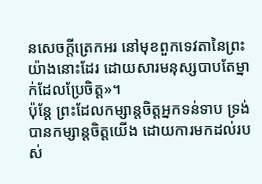នសេចក្តីត្រេកអរ នៅមុខពួកទេវតានៃព្រះយ៉ាងនោះដែរ ដោយសារមនុស្សបាបតែម្នាក់ដែលប្រែចិត្ត»។
ប៉ុន្តែ ព្រះដែលកម្សាន្តចិត្តអ្នកទន់ទាប ទ្រង់បានកម្សាន្តចិត្តយើង ដោយការមកដល់របស់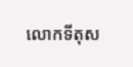លោកទីតុស